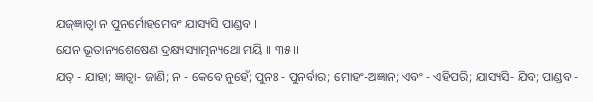ଯଜ୍ଜ୍ଞାତ୍ୱା ନ ପୁନର୍ମୋହମେବଂ ଯାସ୍ୟସି ପାଣ୍ଡବ ।
ଯେନ ଭୂତାନ୍ୟଶେଷେଣ ଦ୍ରକ୍ଷ୍ୟସ୍ୟାତ୍ମନ୍ୟଥୋ ମୟି ।। ୩୫ ।।
ଯତ୍ - ଯାହା; ଜ୍ଞାତ୍ୱା- ଜାଣି; ନ - କେବେ ନୁହେଁ; ପୁନଃ - ପୁନର୍ବାର; ମୋହଂ-ଅଜ୍ଞାନ; ଏବଂ - ଏହିପରି; ଯାସ୍ୟସି- ଯିବ; ପାଣ୍ଡବ -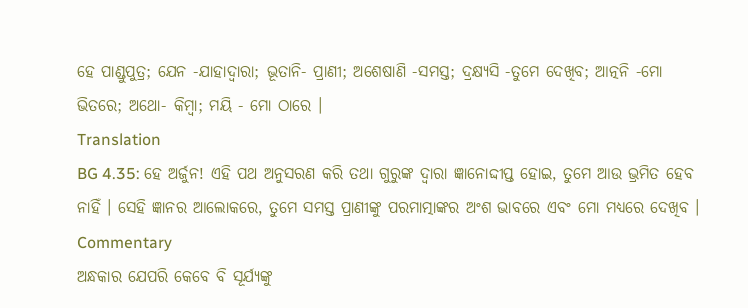ହେ ପାଣ୍ଡୁପୁତ୍ର; ଯେନ -ଯାହାଦ୍ୱାରା; ଭୂତାନି- ପ୍ରାଣୀ; ଅଶେଷାଣି -ସମସ୍ତ; ଦ୍ରକ୍ଷ୍ୟସି -ତୁମେ ଦେଖିବ; ଆତ୍ନନି -ମୋ ଭିତରେ; ଅଥୋ- କିମ୍ବା; ମୟି - ମୋ ଠାରେ ।
Translation
BG 4.35: ହେ ଅର୍ଜୁନ! ଏହି ପଥ ଅନୁସରଣ କରି ତଥା ଗୁରୁଙ୍କ ଦ୍ୱାରା ଜ୍ଞାନୋଦ୍ଦୀପ୍ତ ହୋଇ, ତୁମେ ଆଉ ଭ୍ରମିତ ହେବ ନାହିଁ । ସେହି ଜ୍ଞାନର ଆଲୋକରେ, ତୁମେ ସମସ୍ତ ପ୍ରାଣୀଙ୍କୁ ପରମାତ୍ମାଙ୍କର ଅଂଶ ଭାବରେ ଏବଂ ମୋ ମଧ୍ୟରେ ଦେଖିବ ।
Commentary
ଅନ୍ଧକାର ଯେପରି କେବେ ବି ସୂର୍ଯ୍ୟଙ୍କୁ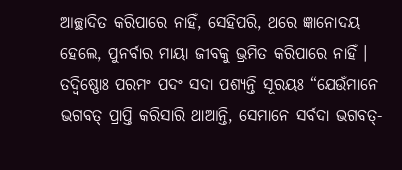ଆଚ୍ଛାଦିତ କରିପାରେ ନାହିଁ, ସେହିପରି, ଥରେ ଜ୍ଞାନୋଦୟ ହେଲେ, ପୁନର୍ବାର ମାୟା ଜୀବକୁ ଭ୍ରମିତ କରିପାରେ ନାହିଁ । ତଦ୍ବିଷ୍ଣୋଃ ପରମଂ ପଦଂ ସଦା ପଶ୍ୟନ୍ତି ସୂରୟଃ “ଯେଉଁମାନେ ଭଗବତ୍ ପ୍ରାପ୍ତି କରିସାରି ଥାଆନ୍ତି, ସେମାନେ ସର୍ବଦା ଭଗବତ୍-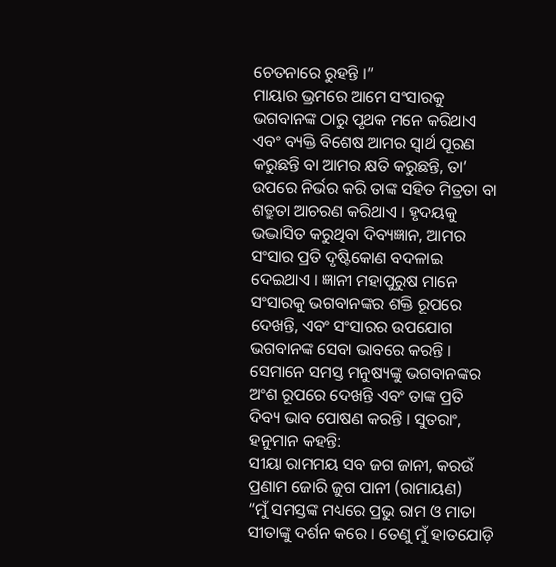ଚେତନାରେ ରୁହନ୍ତି ।”
ମାୟାର ଭ୍ରମରେ ଆମେ ସଂସାରକୁ ଭଗବାନଙ୍କ ଠାରୁ ପୃଥକ ମନେ କରିଥାଏ ଏବଂ ବ୍ୟକ୍ତି ବିଶେଷ ଆମର ସ୍ୱାର୍ଥ ପୂରଣ କରୁଛନ୍ତି ବା ଆମର କ୍ଷତି କରୁଛନ୍ତି, ତା’ ଉପରେ ନିର୍ଭର କରି ତାଙ୍କ ସହିତ ମିତ୍ରତା ବା ଶତ୍ରୁତା ଆଚରଣ କରିଥାଏ । ହୃଦୟକୁ ଭଦ୍ଭାସିତ କରୁଥିବା ଦିବ୍ୟଜ୍ଞାନ, ଆମର ସଂସାର ପ୍ରତି ଦୃଷ୍ଟିକୋଣ ବଦଳାଇ ଦେଇଥାଏ । ଜ୍ଞାନୀ ମହାପୁରୁଷ ମାନେ ସଂସାରକୁ ଭଗବାନଙ୍କର ଶକ୍ତି ରୂପରେ ଦେଖନ୍ତି, ଏବଂ ସଂସାରର ଉପଯୋଗ ଭଗବାନଙ୍କ ସେବା ଭାବରେ କରନ୍ତି । ସେମାନେ ସମସ୍ତ ମନୁଷ୍ୟଙ୍କୁ ଭଗବାନଙ୍କର ଅଂଶ ରୂପରେ ଦେଖନ୍ତି ଏବଂ ତାଙ୍କ ପ୍ରତି ଦିବ୍ୟ ଭାବ ପୋଷଣ କରନ୍ତି । ସୁତରାଂ, ହନୁମାନ କହନ୍ତି:
ସୀୟା ରାମମୟ ସବ ଜଗ ଜାନୀ, କରଉଁ ପ୍ରଣାମ ଜୋରି ଜୁଗ ପାନୀ (ରାମାୟଣ)
“ମୁଁ ସମସ୍ତଙ୍କ ମଧ୍ୟରେ ପ୍ରଭୁ ରାମ ଓ ମାତା ସୀତାଙ୍କୁ ଦର୍ଶନ କରେ । ତେଣୁ ମୁଁ ହାତଯୋଡ଼ି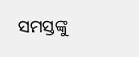ସମସ୍ତଙ୍କୁ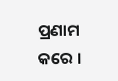ପ୍ରଣାମ କରେ ।